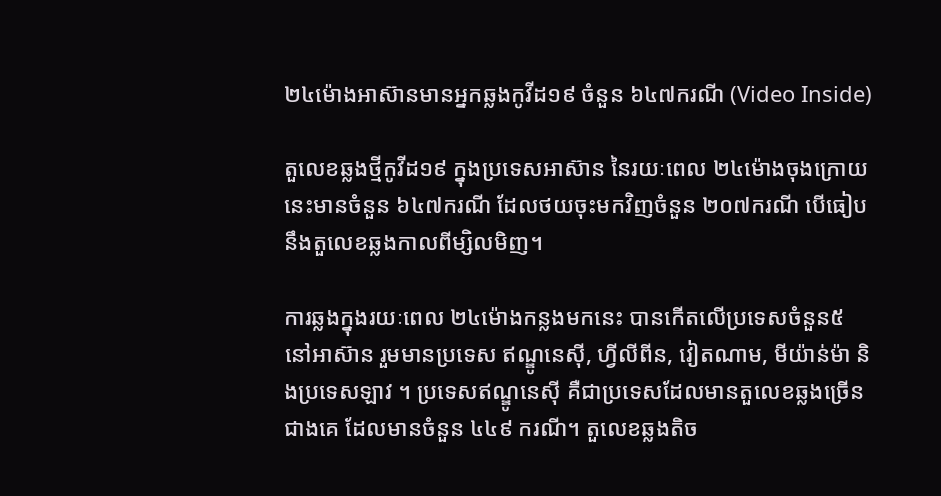២៤ម៉ោងអាស៊ានមានអ្នកឆ្លងកូវីដ១៩ ចំនួន ៦៤៧ករណី (Video Inside)

តួលេខឆ្លងថ្មីកូវីដ១៩ ក្នុងប្រទេសអាស៊ាន នៃរយៈពេល ២៤ម៉ោងចុងក្រោយនេះមានចំនួន ៦៤៧ករណី ដែលថយចុះមកវិញចំនួន ២០៧ករណី បើធៀបនឹងតួលេខឆ្លងកាលពីម្សិលមិញ។

ការឆ្លងក្នុងរយៈពេល ២៤ម៉ោងកន្លងមកនេះ បានកើតលើប្រទេសចំនួន៥ នៅអាស៊ាន រួមមានប្រទេស ឥណ្ឌូនេស៊ី, ហ្វីលីពីន, វៀតណាម, មីយ៉ាន់ម៉ា និងប្រទេសឡាវ ។ ប្រទេសឥណ្ឌូនេស៊ី គឺជាប្រទេសដែលមានតួលេខឆ្លងច្រើនជាងគេ ដែលមានចំនួន ៤៤៩ ករណី។ តួលេខឆ្លងតិច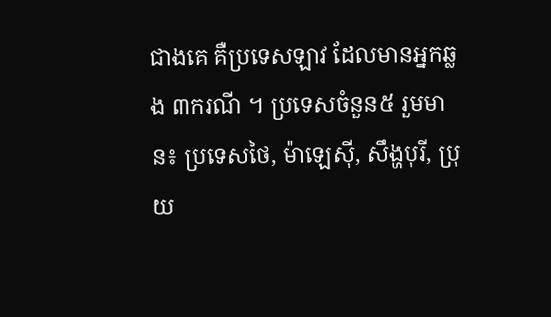ជាងគេ គឺប្រទេសឡាវ ដែលមានអ្នកឆ្លង ៣ករណី ។ ប្រទេសចំនួន៥ រួមមាន៖ ប្រទេសថៃ, ម៉ាឡេស៊ី, សឹង្ហបុរី, ប្រុយ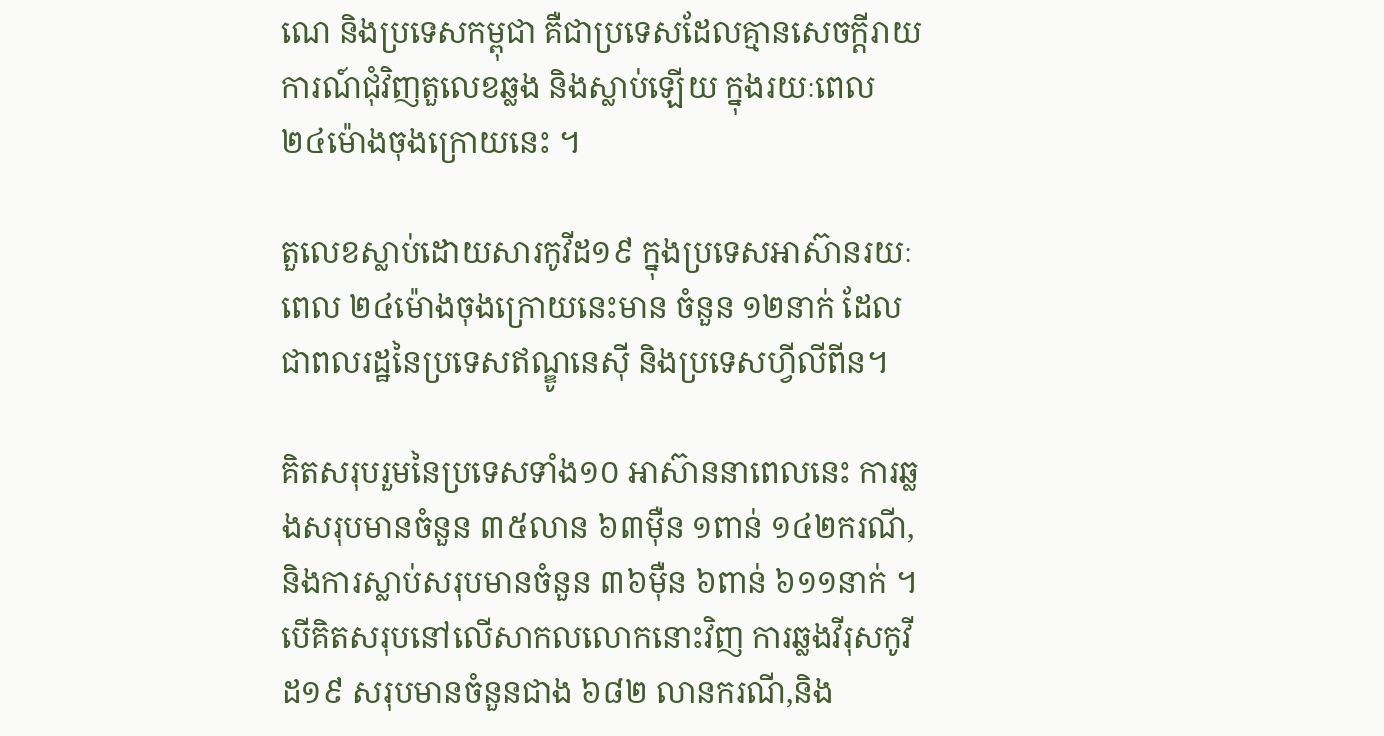ណេ និងប្រទេសកម្ពុជា គឺជាប្រទេសដែលគ្មានសេចក្តីរាយការណ៍ជុំវិញតួលេខឆ្លង និងស្លាប់ឡើយ ក្នុងរយៈពេល ២៤ម៉ោងចុងក្រោយនេះ ។

តួលេខស្លាប់ដោយសារកូវីដ១៩ ក្នុងប្រទេសអាស៊ានរយៈពេល ២៤ម៉ោងចុងក្រោយនេះមាន ចំនួន ១២នាក់ ដែលជាពលរដ្ឋនៃប្រទេសឥណ្ឌូនេស៊ី និងប្រទេសហ្វីលីពីន។

គិតសរុបរួមនៃប្រទេសទាំង១០ អាស៊ាននាពេលនេះ ការឆ្លងសរុបមានចំនួន ៣៥លាន ៦៣ម៉ឺន ១ពាន់ ១៤២ករណី, និងការស្លាប់សរុបមានចំនួន ៣៦ម៉ឺន ៦ពាន់ ៦១១នាក់ ។ បើគិតសរុបនៅលើសាកលលោកនោះវិញ ការឆ្លងវីរុសកូវីដ១៩ សរុបមានចំនួនជាង ៦៨២ លានករណី,និង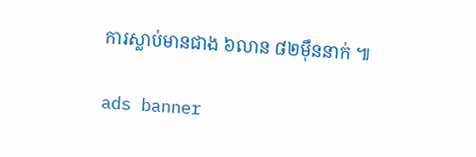ការស្លាប់មានជាង ៦លាន ៨២ម៉ឺននាក់ ៕

ads banner